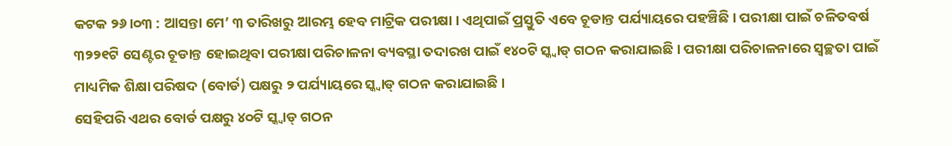କଟକ ୨୬।୦୩ : ଆସନ୍ତା ମେ’ ୩ ତାରିଖରୁ ଆରମ୍ଭ ହେବ ମାଟ୍ରିକ ପରୀକ୍ଷା । ଏଥିପାଇଁ ପ୍ରସ୍ତୁତି ଏବେ ଚୂଡାନ୍ତ ପର୍ଯ୍ୟାୟରେ ପହଞ୍ଚିଛି । ପରୀକ୍ଷା ପାଇଁ ଚଳିତବର୍ଷ ୩୨୨୧ଟି ସେଣ୍ଟର ଚୂଡାନ୍ତ ହୋଇଥିବା ପରୀକ୍ଷା ପରିଚାଳନା ବ୍ୟବସ୍ଥା ତଦାରଖ ପାଇଁ ୧୪୦ଟି ସ୍କ୍ୱାଡ୍ ଗଠନ କରାଯାଇଛି । ପରୀକ୍ଷା ପରିଚାଳନାରେ ସ୍ୱଚ୍ଛତା ପାଇଁ ମାଧ୍ୟମିକ ଶିକ୍ଷା ପରିଷଦ (ବୋର୍ଡ) ପକ୍ଷରୁ ୨ ପର୍ଯ୍ୟାୟରେ ସ୍କ୍ୱାଡ୍ ଗଠନ କରାଯାଇଛି ।
ସେହିପରି ଏଥର ବୋର୍ଡ ପକ୍ଷରୁ ୪୦ଟି ସ୍କ୍ୱାଡ୍ ଗଠନ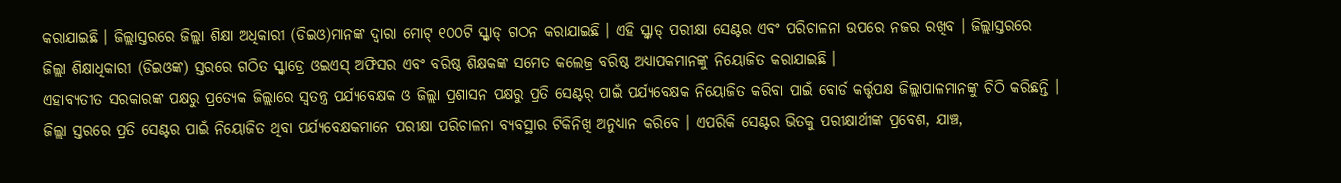କରାଯାଇଛି । ଜିଲ୍ଲାସ୍ତରରେ ଜିଲ୍ଲା ଶିକ୍ଷା ଅଧିକାରୀ (ଡିଇଓ)ମାନଙ୍କ ଦ୍ୱାରା ମୋଟ୍ ୧୦୦ଟି ସ୍କ୍ୱାଡ୍ ଗଠନ କରାଯାଇଛି । ଏହି ସ୍କ୍ୱାଡ୍ ପରୀକ୍ଷା ସେଣ୍ଟର ଏବଂ ପରିଚାଳନା ଉପରେ ନଜର ରଖିବ । ଜିଲ୍ଲାସ୍ତରରେ ଜିଲ୍ଲା ଶିକ୍ଷାଧିକାରୀ (ଡିଇଓଙ୍କ) ସ୍ତରରେ ଗଠିତ ସ୍କ୍ୱାଡ୍ରେ ଓଇଏସ୍ ଅଫିସର ଏବଂ ବରିଷ୍ଠ ଶିକ୍ଷକଙ୍କ ସମେତ କଲେଜ୍ର ବରିଷ୍ଠ ଅଧ୍ୟାପକମାନଙ୍କୁ ନିୟୋଜିତ କରାଯାଇଛି ।
ଏହାବ୍ୟତୀତ ସରକାରଙ୍କ ପକ୍ଷରୁ ପ୍ରତ୍ୟେକ ଜିଲ୍ଲାରେ ସ୍ୱତନ୍ତ୍ର ପର୍ଯ୍ୟବେକ୍ଷକ ଓ ଜିଲ୍ଲା ପ୍ରଶାସନ ପକ୍ଷରୁ ପ୍ରତି ସେଣ୍ଟର୍ ପାଇଁ ପର୍ଯ୍ୟବେକ୍ଷକ ନିୟୋଜିତ କରିବା ପାଇଁ ବୋର୍ଡ କର୍ତ୍ତୃପକ୍ଷ ଜିଲ୍ଲାପାଳମାନଙ୍କୁ ଚିଠି କରିଛନ୍ତି । ଜିଲ୍ଲା ସ୍ତରରେ ପ୍ରତି ସେଣ୍ଟର ପାଇଁ ନିୟୋଜିତ ଥିବା ପର୍ଯ୍ୟବେକ୍ଷକମାନେ ପରୀକ୍ଷା ପରିଚାଳନା ବ୍ୟବସ୍ଥାର ଟିକିନିଖି ଅନୁଧ୍ୟାନ କରିବେ । ଏପରିକି ସେଣ୍ଟର ଭିତକୁ ପରୀକ୍ଷାର୍ଥୀଙ୍କ ପ୍ରବେଶ, ଯାଞ୍ଚ,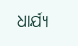ଧାର୍ଯ୍ୟ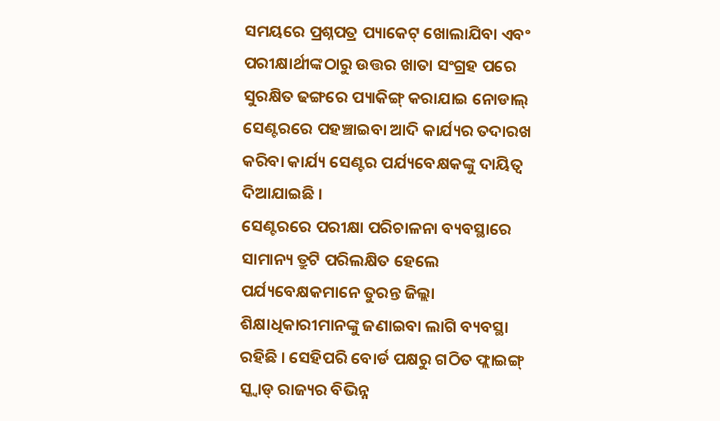ସମୟରେ ପ୍ରଶ୍ନପତ୍ର ପ୍ୟାକେଟ୍ ଖୋଲାଯିବା ଏବଂ ପରୀକ୍ଷାର୍ଥୀଙ୍କଠାରୁ ଉତ୍ତର ଖାତା ସଂଗ୍ରହ ପରେ ସୁରକ୍ଷିତ ଢଙ୍ଗରେ ପ୍ୟାକିଙ୍ଗ୍ କରାଯାଇ ନୋଡାଲ୍ ସେଣ୍ଟରରେ ପହଞ୍ଚାଇବା ଆଦି କାର୍ଯ୍ୟର ତଦାରଖ କରିବା କାର୍ଯ୍ୟ ସେଣ୍ଟର ପର୍ଯ୍ୟବେକ୍ଷକଙ୍କୁ ଦାୟିତ୍ୱ ଦିଆଯାଇଛି ।
ସେଣ୍ଟରରେ ପରୀକ୍ଷା ପରିଚାଳନା ବ୍ୟବସ୍ଥାରେ ସାମାନ୍ୟ ତ୍ରୁଟି ପରିଲକ୍ଷିତ ହେଲେ ପର୍ଯ୍ୟବେକ୍ଷକମାନେ ତୁରନ୍ତ ଜିଲ୍ଲା ଶିକ୍ଷାଧିକାରୀମାନଙ୍କୁ ଜଣାଇବା ଲାଗି ବ୍ୟବସ୍ଥା ରହିଛି । ସେହିପରି ବୋର୍ଡ ପକ୍ଷରୁ ଗଠିତ ଫ୍ଲାଇଙ୍ଗ୍ ସ୍କ୍ୱାଡ୍ ରାଜ୍ୟର ବିଭିନ୍ନ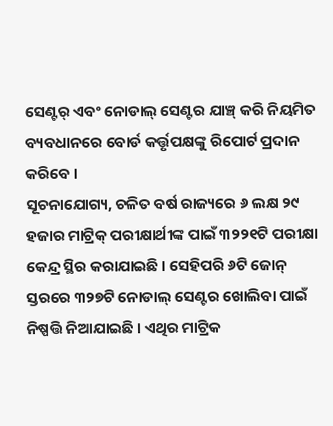ସେଣ୍ଟର୍ ଏବଂ ନୋଡାଲ୍ ସେଣ୍ଟର ଯାଞ୍ଚ୍ କରି ନିୟମିତ ବ୍ୟବଧାନରେ ବୋର୍ଡ କର୍ତ୍ତୃପକ୍ଷଙ୍କୁ ରିପୋର୍ଟ ପ୍ରଦାନ କରିବେ ।
ସୂଚନାଯୋଗ୍ୟ, ଚଳିତ ବର୍ଷ ରାଜ୍ୟରେ ୬ ଲକ୍ଷ ୨୯ ହଜାର ମାଟ୍ରିକ୍ ପରୀକ୍ଷାର୍ଥୀଙ୍କ ପାଇଁ ୩୨୨୧ଟି ପରୀକ୍ଷା କେନ୍ଦ୍ର ସ୍ଥିର କରାଯାଇଛି । ସେହିପରି ୬ଟି ଜୋନ୍ ସ୍ତରରେ ୩୨୭ଟି ନୋଡାଲ୍ ସେଣ୍ଟର ଖୋଲିବା ପାଇଁ ନିଷ୍ପତ୍ତି ନିଆଯାଇଛି । ଏଥିର ମାଟ୍ରିକ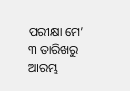ପରୀକ୍ଷା ମେ’ ୩ ତାରିଖରୁ ଆରମ୍ଭ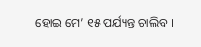ହୋଇ ମେ’ ୧୫ ପର୍ଯ୍ୟନ୍ତ ଚାଲିବ ।